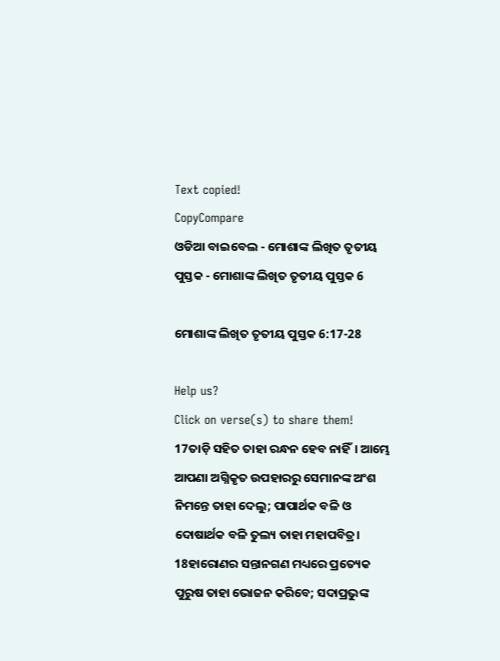Text copied!
CopyCompare
ଓଡିଆ ବାଇବେଲ - ମୋଶାଙ୍କ ଲିଖିତ ତୃତୀୟ ପୁସ୍ତକ - ମୋଶାଙ୍କ ଲିଖିତ ତୃତୀୟ ପୁସ୍ତକ 6

ମୋଶାଙ୍କ ଲିଖିତ ତୃତୀୟ ପୁସ୍ତକ 6:17-28

Help us?
Click on verse(s) to share them!
17ତାଡ଼ି ସହିତ ତାହା ରନ୍ଧନ ହେବ ନାହିଁ। ଆମ୍ଭେ ଆପଣା ଅଗ୍ନିକୃତ ଉପହାରରୁ ସେମାନଙ୍କ ଅଂଶ ନିମନ୍ତେ ତାହା ଦେଲୁ; ପାପାର୍ଥକ ବଳି ଓ ଦୋଷାର୍ଥକ ବଳି ତୁଲ୍ୟ ତାହା ମହାପବିତ୍ର।
18ହାରୋଣର ସନ୍ତାନଗଣ ମଧ୍ୟରେ ପ୍ରତ୍ୟେକ ପୁରୁଷ ତାହା ଭୋଜନ କରିବେ; ସଦାପ୍ରଭୁଙ୍କ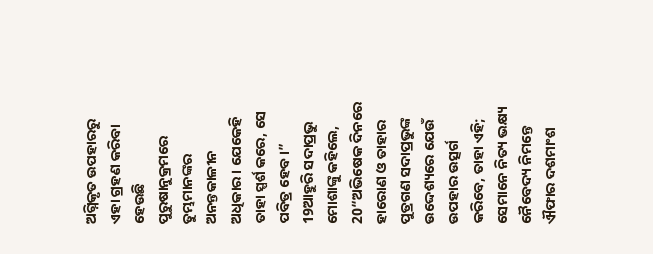ଅଗ୍ନିକୃତ ଉପହାରରୁ ଏହା ଗ୍ରହଣ କରିବା ହେଉଛି ପୁରୁଷାନୁକ୍ରମରେ ତୁମ୍ଭମାନଙ୍କର ଅନନ୍ତକାଳୀନ ଅଧିକାର। ଯେକେହି ତାହା ସ୍ପର୍ଶ କରେ, ସେ ପବିତ୍ର ହେବ।”
19ଆହୁରି ସଦାପ୍ରଭୁ ମୋଶାଙ୍କୁ କହିଲେ,
20“ଅଭିଷେକ ଦିନରେ ହାରୋଣ ଓ ତାହାର ପୁତ୍ରଗଣ ସଦାପ୍ରଭୁଙ୍କ ଉଦ୍ଦେଶ୍ୟରେ ଯେଉଁ ଉପହାର ଉତ୍ସର୍ଗ କରିବେ, ତାହା ଏହି; ସେମାନେ ନିତ୍ୟ ଭକ୍ଷ୍ୟ ନୈବେଦ୍ୟ ନିମନ୍ତେ ଐଫାର ଦଶମାଂଶ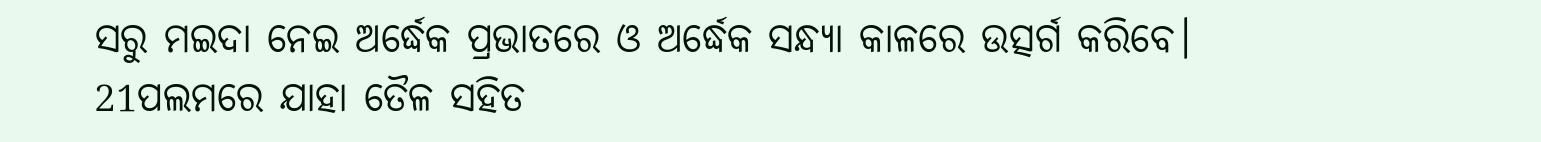ସରୁ ମଇଦା ନେଇ ଅର୍ଦ୍ଧେକ ପ୍ରଭାତରେ ଓ ଅର୍ଦ୍ଧେକ ସନ୍ଧ୍ୟା କାଳରେ ଉତ୍ସର୍ଗ କରିବେ।
21ପଲମରେ ଯାହା ତୈଳ ସହିତ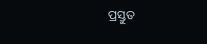ପ୍ରସ୍ତୁତ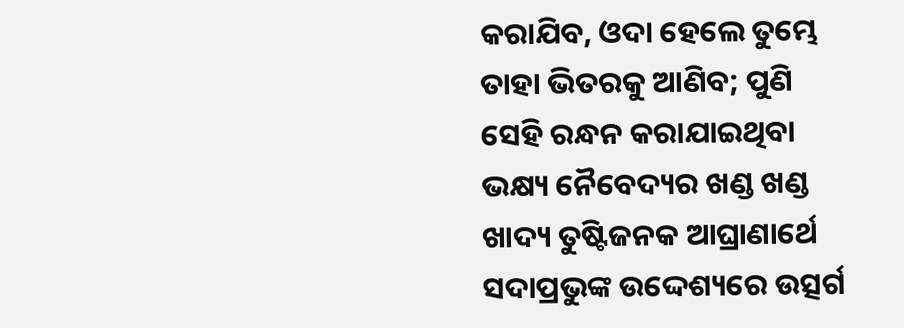କରାଯିବ, ଓଦା ହେଲେ ତୁମ୍ଭେ ତାହା ଭିତରକୁ ଆଣିବ; ପୁଣି ସେହି ରନ୍ଧନ କରାଯାଇଥିବା ଭକ୍ଷ୍ୟ ନୈବେଦ୍ୟର ଖଣ୍ଡ ଖଣ୍ଡ ଖାଦ୍ୟ ତୁଷ୍ଟିଜନକ ଆଘ୍ରାଣାର୍ଥେ ସଦାପ୍ରଭୁଙ୍କ ଉଦ୍ଦେଶ୍ୟରେ ଉତ୍ସର୍ଗ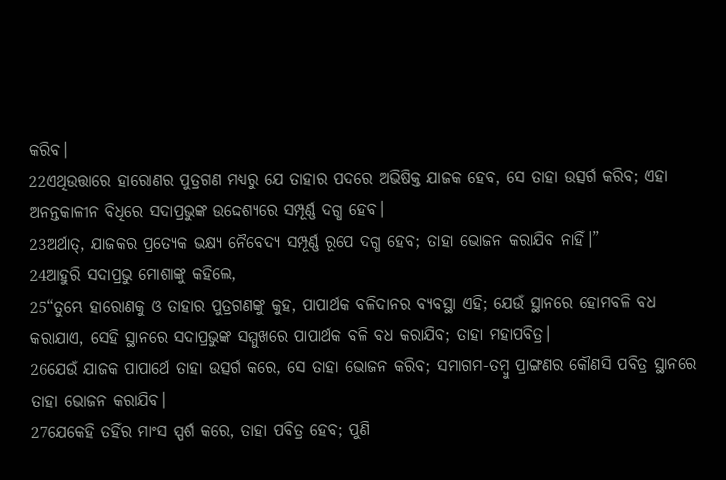କରିବ।
22ଏଥିଉତ୍ତାରେ ହାରୋଣର ପୁତ୍ରଗଣ ମଧ୍ୟରୁ ଯେ ତାହାର ପଦରେ ଅଭିଷିକ୍ତ ଯାଜକ ହେବ, ସେ ତାହା ଉତ୍ସର୍ଗ କରିବ; ଏହା ଅନନ୍ତକାଳୀନ ବିଧିରେ ସଦାପ୍ରଭୁଙ୍କ ଉଦ୍ଦେଶ୍ୟରେ ସମ୍ପୂର୍ଣ୍ଣ ଦଗ୍ଧ ହେବ।
23ଅର୍ଥାତ୍‍, ଯାଜକର ପ୍ରତ୍ୟେକ ଭକ୍ଷ୍ୟ ନୈବେଦ୍ୟ ସମ୍ପୂର୍ଣ୍ଣ ରୂପେ ଦଗ୍ଧ ହେବ; ତାହା ଭୋଜନ କରାଯିବ ନାହିଁ।”
24ଆହୁରି ସଦାପ୍ରଭୁ ମୋଶାଙ୍କୁ କହିଲେ,
25“ତୁମ୍ଭେ ହାରୋଣକୁ ଓ ତାହାର ପୁତ୍ରଗଣଙ୍କୁ କୁହ, ପାପାର୍ଥକ ବଳିଦାନର ବ୍ୟବସ୍ଥା ଏହି; ଯେଉଁ ସ୍ଥାନରେ ହୋମବଳି ବଧ କରାଯାଏ, ସେହି ସ୍ଥାନରେ ସଦାପ୍ରଭୁଙ୍କ ସମ୍ମୁଖରେ ପାପାର୍ଥକ ବଳି ବଧ କରାଯିବ; ତାହା ମହାପବିତ୍ର।
26ଯେଉଁ ଯାଜକ ପାପାର୍ଥେ ତାହା ଉତ୍ସର୍ଗ କରେ, ସେ ତାହା ଭୋଜନ କରିବ; ସମାଗମ-ତମ୍ବୁ ପ୍ରାଙ୍ଗଣର କୌଣସି ପବିତ୍ର ସ୍ଥାନରେ ତାହା ଭୋଜନ କରାଯିବ।
27ଯେକେହି ତହିଁର ମାଂସ ସ୍ପର୍ଶ କରେ, ତାହା ପବିତ୍ର ହେବ; ପୁଣି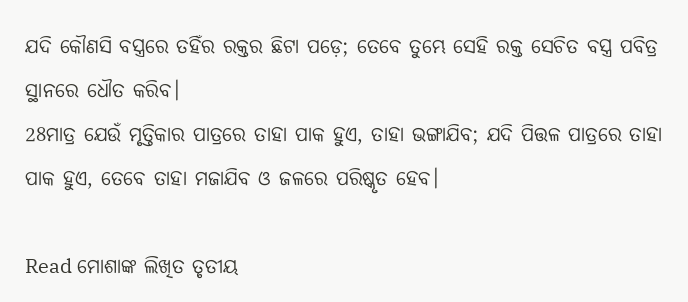ଯଦି କୌଣସି ବସ୍ତ୍ରରେ ତହିଁର ରକ୍ତର ଛିଟା ପଡ଼େ; ତେବେ ତୁମ୍ଭେ ସେହି ରକ୍ତ ସେଚିତ ବସ୍ତ୍ର ପବିତ୍ର ସ୍ଥାନରେ ଧୌତ କରିବ।
28ମାତ୍ର ଯେଉଁ ମୃତ୍ତିକାର ପାତ୍ରରେ ତାହା ପାକ ହୁଏ, ତାହା ଭଙ୍ଗାଯିବ; ଯଦି ପିତ୍ତଳ ପାତ୍ରରେ ତାହା ପାକ ହୁଏ, ତେବେ ତାହା ମଜାଯିବ ଓ ଜଳରେ ପରିଷ୍କୃତ ହେବ।

Read ମୋଶାଙ୍କ ଲିଖିତ ତୃତୀୟ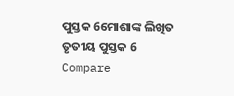ପୁସ୍ତକ 6ମୋଶାଙ୍କ ଲିଖିତ ତୃତୀୟ ପୁସ୍ତକ 6
Compare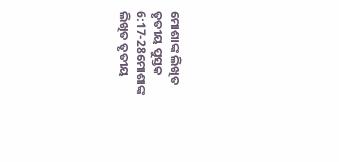ମୋଶାଙ୍କ ଲିଖିତ ତୃତୀୟ ପୁସ୍ତକ 6:17-28ମୋଶାଙ୍କ ଲିଖିତ ତୃତୀୟ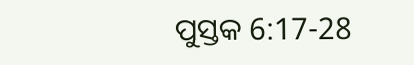ପୁସ୍ତକ 6:17-28